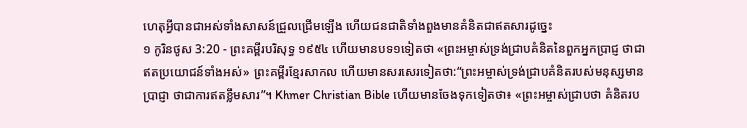ហេតុអ្វីបានជាអស់ទាំងសាសន៍ជ្រួលជ្រើមឡើង ហើយជនជាតិទាំងពួងមានគំនិតជាឥតសារដូច្នេះ
១ កូរិនថូស 3:20 - ព្រះគម្ពីរបរិសុទ្ធ ១៩៥៤ ហើយមានបទ១ទៀតថា «ព្រះអម្ចាស់ទ្រង់ជ្រាបគំនិតនៃពួកអ្នកប្រាជ្ញ ថាជាឥតប្រយោជន៍ទាំងអស់» ព្រះគម្ពីរខ្មែរសាកល ហើយមានសរសេរទៀតថា:“ព្រះអម្ចាស់ទ្រង់ជ្រាបគំនិតរបស់មនុស្សមានប្រាជ្ញា ថាជាការឥតខ្លឹមសារ”។ Khmer Christian Bible ហើយមានចែងទុកទៀតថា៖ «ព្រះអម្ចាស់ជ្រាបថា គំនិតរប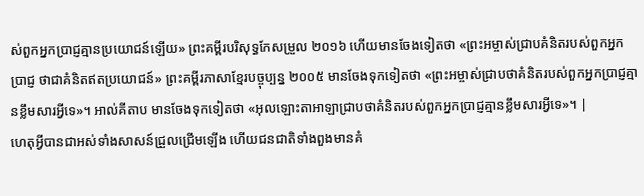ស់ពួកអ្នកប្រាជ្ញគ្មានប្រយោជន៍ឡើយ» ព្រះគម្ពីរបរិសុទ្ធកែសម្រួល ២០១៦ ហើយមានចែងទៀតថា «ព្រះអម្ចាស់ជ្រាបគំនិតរបស់ពួកអ្នកប្រាជ្ញ ថាជាគំនិតឥតប្រយោជន៍» ព្រះគម្ពីរភាសាខ្មែរបច្ចុប្បន្ន ២០០៥ មានចែងទុកទៀតថា «ព្រះអម្ចាស់ជ្រាបថាគំនិតរបស់ពួកអ្នកប្រាជ្ញគ្មានខ្លឹមសារអ្វីទេ»។ អាល់គីតាប មានចែងទុកទៀតថា «អុលឡោះតាអាឡាជ្រាបថាគំនិតរបស់ពួកអ្នកប្រាជ្ញគ្មានខ្លឹមសារអ្វីទេ»។ |
ហេតុអ្វីបានជាអស់ទាំងសាសន៍ជ្រួលជ្រើមឡើង ហើយជនជាតិទាំងពួងមានគំ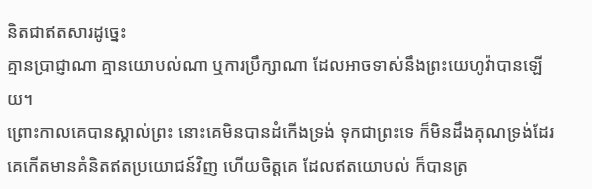និតជាឥតសារដូច្នេះ
គ្មានប្រាជ្ញាណា គ្មានយោបល់ណា ឬការប្រឹក្សាណា ដែលអាចទាស់នឹងព្រះយេហូវ៉ាបានឡើយ។
ព្រោះកាលគេបានស្គាល់ព្រះ នោះគេមិនបានដំកើងទ្រង់ ទុកជាព្រះទេ ក៏មិនដឹងគុណទ្រង់ដែរ គេកើតមានគំនិតឥតប្រយោជន៍វិញ ហើយចិត្តគេ ដែលឥតយោបល់ ក៏បានត្រ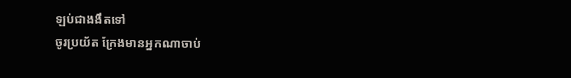ឡប់ជាងងឹតទៅ
ចូរប្រយ័ត ក្រែងមានអ្នកណាចាប់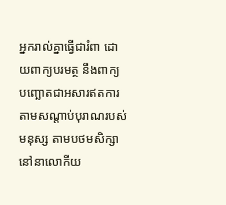អ្នករាល់គ្នាធ្វើជារំពា ដោយពាក្យបរមត្ថ នឹងពាក្យបញ្ឆោតជាអសារឥតការ តាមសណ្តាប់បុរាណរបស់មនុស្ស តាមបថមសិក្សានៅនាលោកីយ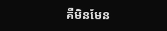គឺមិនមែន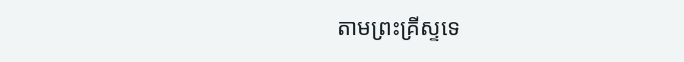តាមព្រះគ្រីស្ទទេ